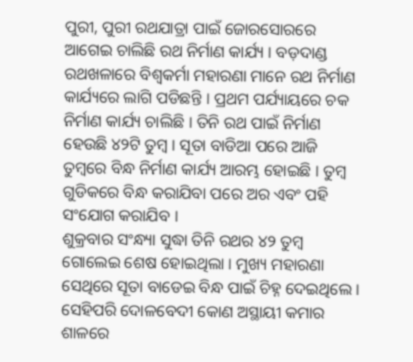ପୁରୀ, ପୁରୀ ରଥଯାତ୍ରା ପାଇଁ ଜୋରସୋରରେ ଆଗେଇ ଚାଲିଛି ରଥ ନିର୍ମାଣ କାର୍ଯ୍ୟ । ବଡ଼ଦାଣ୍ଡ ରଥଖଳାରେ ବିଶ୍ଵକର୍ମା ମହାରଣା ମାନେ ରଥ ନିର୍ମାଣ କାର୍ଯ୍ୟରେ ଲାଗି ପଡିଛନ୍ତି । ପ୍ରଥମ ପର୍ଯ୍ୟାୟରେ ଚକ ନିର୍ମାଣ କାର୍ଯ୍ୟ ଚାଲିଛି । ତିନି ରଥ ପାଇଁ ନିର୍ମାଣ ହେଉଛି ୪୨ଟି ତୁମ୍ବ । ସୂତା ବାଡିଆ ପରେ ଆଜି ତୁମ୍ବରେ ବିନ୍ଧ ନିର୍ମାଣ କାର୍ଯ୍ୟ ଆରମ୍ଭ ହୋଇଛି । ତୁମ୍ବ ଗୁଡିକରେ ବିନ୍ଧ କରାଯିବା ପରେ ଅର ଏବଂ ପହି ସଂଯୋଗ କରାଯିବ ।
ଶୁକ୍ରବାର ସଂନ୍ଧ୍ୟା ସୁଦ୍ଧା ତିନି ରଥର ୪୨ ତୁମ୍ବ ଗୋଲେଇ ଶେଷ ହୋଇଥିଲା । ମୁଖ୍ୟ ମହାରଣା ସେଥିରେ ସୂତା ବାଡେଇ ବିନ୍ଧ ପାଇଁ ଚିହ୍ନ ଦେଇଥିଲେ । ସେହିପରି ଦୋଳବେଦୀ କୋଣ ଅସ୍ଥାୟୀ କମାର ଶାଳରେ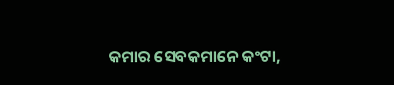କମାର ସେବକମାନେ କଂଟା,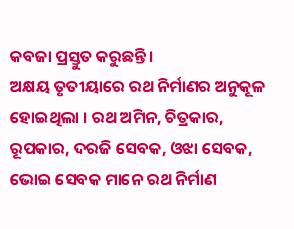କବଜା ପ୍ରସ୍ତୁତ କରୁଛନ୍ତି ।
ଅକ୍ଷୟ ତୃତୀୟାରେ ରଥ ନିର୍ମାଣର ଅନୁକୂଳ ହୋଇଥିଲା । ରଥ ଅମିନ, ଚିତ୍ରକାର, ରୂପକାର, ଦରଜି ସେବକ, ଓଝା ସେବକ, ଭୋଇ ସେବକ ମାନେ ରଥ ନିର୍ମାଣ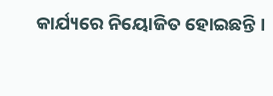କାର୍ଯ୍ୟରେ ନିୟୋଜିତ ହୋଇଛନ୍ତି ।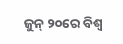ଜୁନ୍ ୨୦ରେ ବିଶ୍ଵ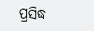ପ୍ରସିଦ୍ଧ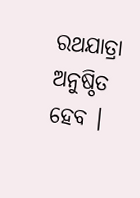ରଥଯାତ୍ରା ଅନୁଷ୍ଠିତ ହେବ ।